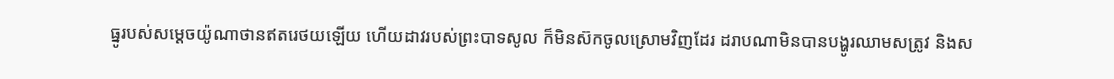ធ្នូរបស់សម្ដេចយ៉ូណាថានឥតរេថយឡើយ ហើយដាវរបស់ព្រះបាទសូល ក៏មិនស៊កចូលស្រោមវិញដែរ ដរាបណាមិនបានបង្ហូរឈាមសត្រូវ និងស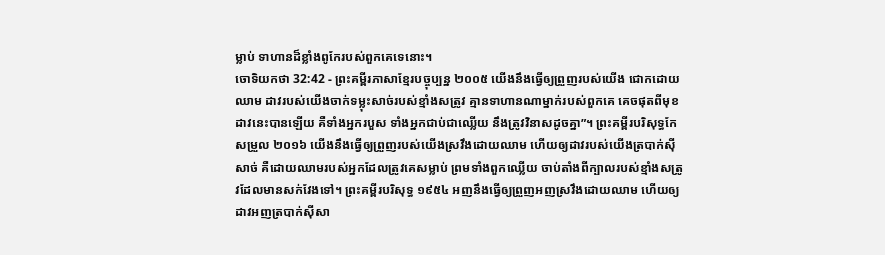ម្លាប់ ទាហានដ៏ខ្លាំងពូកែរបស់ពួកគេទេនោះ។
ចោទិយកថា 32:42 - ព្រះគម្ពីរភាសាខ្មែរបច្ចុប្បន្ន ២០០៥ យើងនឹងធ្វើឲ្យព្រួញរបស់យើង ជោកដោយឈាម ដាវរបស់យើងចាក់ទម្លុះសាច់របស់ខ្មាំងសត្រូវ គ្មានទាហានណាម្នាក់របស់ពួកគេ គេចផុតពីមុខដាវនេះបានឡើយ គឺទាំងអ្នករបួស ទាំងអ្នកជាប់ជាឈ្លើយ នឹងត្រូវវិនាសដូចគ្នា”។ ព្រះគម្ពីរបរិសុទ្ធកែសម្រួល ២០១៦ យើងនឹងធ្វើឲ្យព្រួញរបស់យើងស្រវឹងដោយឈាម ហើយឲ្យដាវរបស់យើងត្របាក់ស៊ីសាច់ គឺដោយឈាមរបស់អ្នកដែលត្រូវគេសម្លាប់ ព្រមទាំងពួកឈ្លើយ ចាប់តាំងពីក្បាលរបស់ខ្មាំងសត្រូវដែលមានសក់វែងទៅ។ ព្រះគម្ពីរបរិសុទ្ធ ១៩៥៤ អញនឹងធ្វើឲ្យព្រួញអញស្រវឹងដោយឈាម ហើយឲ្យដាវអញត្របាក់ស៊ីសា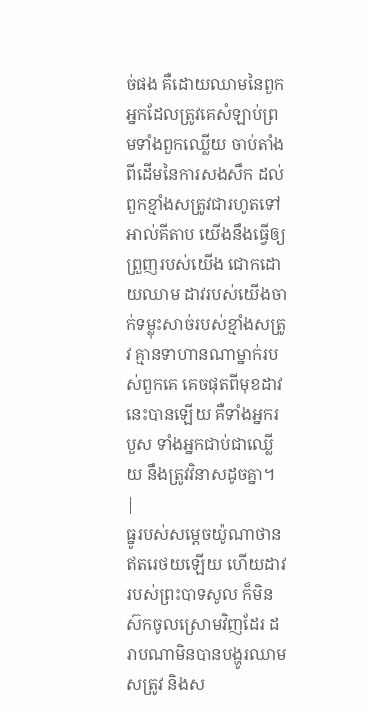ច់ផង គឺដោយឈាមនៃពួកអ្នកដែលត្រូវគេសំឡាប់ព្រមទាំងពួកឈ្លើយ ចាប់តាំងពីដើមនៃការសងសឹក ដល់ពួកខ្មាំងសត្រូវជារហូតទៅ អាល់គីតាប យើងនឹងធ្វើឲ្យព្រួញរបស់យើង ជោកដោយឈាម ដាវរបស់យើងចាក់ទម្លុះសាច់របស់ខ្មាំងសត្រូវ គ្មានទាហានណាម្នាក់របស់ពួកគេ គេចផុតពីមុខដាវនេះបានឡើយ គឺទាំងអ្នករបួស ទាំងអ្នកជាប់ជាឈ្លើយ នឹងត្រូវវិនាសដូចគ្នា។ |
ធ្នូរបស់សម្ដេចយ៉ូណាថានឥតរេថយឡើយ ហើយដាវរបស់ព្រះបាទសូល ក៏មិនស៊កចូលស្រោមវិញដែរ ដរាបណាមិនបានបង្ហូរឈាមសត្រូវ និងស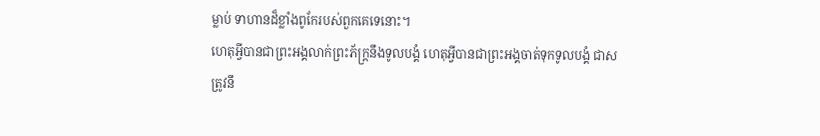ម្លាប់ ទាហានដ៏ខ្លាំងពូកែរបស់ពួកគេទេនោះ។
ហេតុអ្វីបានជាព្រះអង្គលាក់ព្រះភ័ក្ត្រនឹងទូលបង្គំ ហេតុអ្វីបានជាព្រះអង្គចាត់ទុកទូលបង្គំ ជាសត្រូវនឹ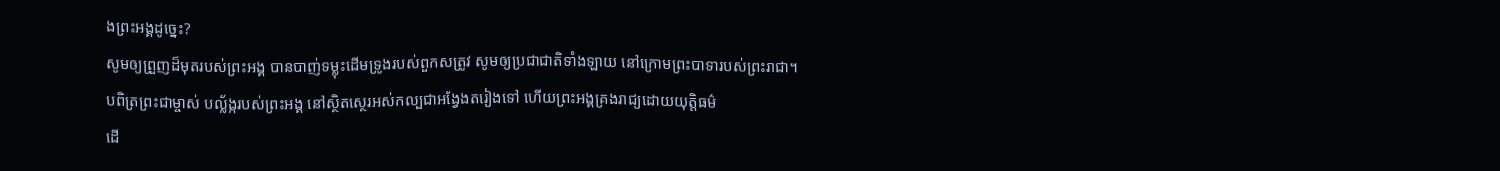ងព្រះអង្គដូច្នេះ?
សូមឲ្យព្រួញដ៏មុតរបស់ព្រះអង្គ បានបាញ់ទម្លុះដើមទ្រូងរបស់ពួកសត្រូវ សូមឲ្យប្រជាជាតិទាំងឡាយ នៅក្រោមព្រះបាទារបស់ព្រះរាជា។
បពិត្រព្រះជាម្ចាស់ បល្ល័ង្ករបស់ព្រះអង្គ នៅស្ថិតស្ថេរអស់កល្បជាអង្វែងតរៀងទៅ ហើយព្រះអង្គគ្រងរាជ្យដោយយុត្តិធម៌
ដើ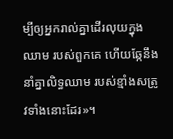ម្បីឲ្យអ្នករាល់គ្នាដើរលុយក្នុងឈាម របស់ពួកគេ ហើយឆ្កែនឹងនាំគ្នាលិទ្ធឈាម របស់ខ្មាំងសត្រូវទាំងនោះដែរ»។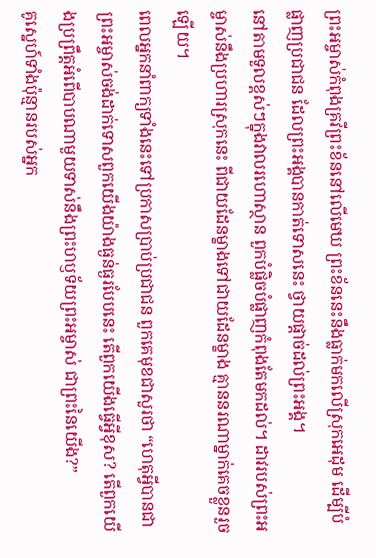ព្រះអម្ចាស់កំពុងគ្រវីព្រះខ័ននៅលើមេឃ ព្រះខ័ននេះនឹងធ្លាក់មកលើស្រុកអេដុម ដើម្បីបំផ្លាញប្រជាជន ដែលព្រះអង្គបានកាត់ទោសនេះ ថ្វាយផ្ដាច់ដល់ព្រះអង្គ។
នៅតាមទួលខ្ពស់ៗក្នុងវាលរហោស្ថាន ពួកបំផ្លិចបំផ្លាញកំពុងតែមកដល់។ ដាវរបស់ព្រះអម្ចាស់នឹងប្រហារស្រុកនេះ ពីជាយដែនម្ខាងទៅជាយដែនម្ខាង គ្មាននរណាម្នាក់គេចខ្លួនរួចឡើយ។
ពេលអ្នកនាំពាក្យទាំងនេះទៅប្រកាសប្រាប់ប្រជាជន ពួកគេមុខជាសួរថា “ហេតុអ្វីបានជាព្រះអម្ចាស់ចង់ដាក់ទោសពួកយើងយ៉ាងធ្ងន់ធ្ងរបែបនេះ តើពួកយើងធ្វើអ្វីខុស? តើពួកយើងប្រព្រឹត្តអំពើបាបណាមួយទាស់នឹងព្រះហឫទ័យព្រះអម្ចាស់ ជាព្រះនៃយើង?”
គូស្នេហ៍ទាំងប៉ុន្មានរបស់អ្នក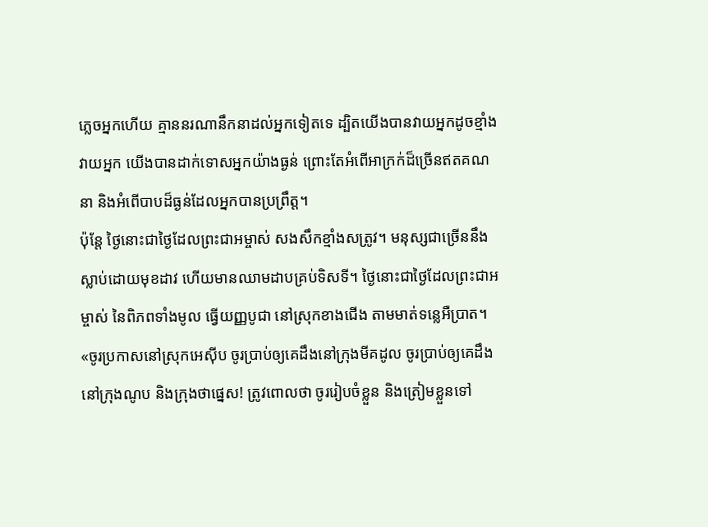ភ្លេចអ្នកហើយ គ្មាននរណានឹកនាដល់អ្នកទៀតទេ ដ្បិតយើងបានវាយអ្នកដូចខ្មាំងវាយអ្នក យើងបានដាក់ទោសអ្នកយ៉ាងធ្ងន់ ព្រោះតែអំពើអាក្រក់ដ៏ច្រើនឥតគណនា និងអំពើបាបដ៏ធ្ងន់ដែលអ្នកបានប្រព្រឹត្ត។
ប៉ុន្តែ ថ្ងៃនោះជាថ្ងៃដែលព្រះជាអម្ចាស់ សងសឹកខ្មាំងសត្រូវ។ មនុស្សជាច្រើននឹងស្លាប់ដោយមុខដាវ ហើយមានឈាមដាបគ្រប់ទិសទី។ ថ្ងៃនោះជាថ្ងៃដែលព្រះជាអម្ចាស់ នៃពិភពទាំងមូល ធ្វើយញ្ញបូជា នៅស្រុកខាងជើង តាមមាត់ទន្លេអឺប្រាត។
«ចូរប្រកាសនៅស្រុកអេស៊ីប ចូរប្រាប់ឲ្យគេដឹងនៅក្រុងមីគដូល ចូរប្រាប់ឲ្យគេដឹងនៅក្រុងណូប និងក្រុងថាផ្នេស! ត្រូវពោលថា ចូររៀបចំខ្លួន និងត្រៀមខ្លួនទៅ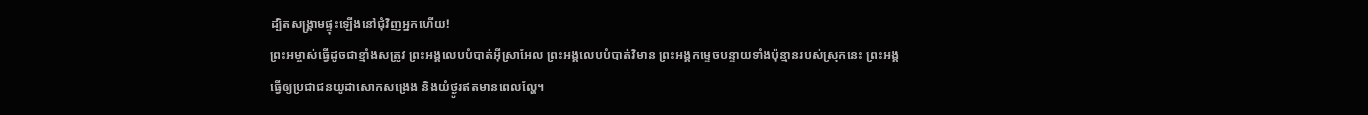ដ្បិតសង្គ្រាមផ្ទុះឡើងនៅជុំវិញអ្នកហើយ!
ព្រះអម្ចាស់ធ្វើដូចជាខ្មាំងសត្រូវ ព្រះអង្គលេបបំបាត់អ៊ីស្រាអែល ព្រះអង្គលេបបំបាត់វិមាន ព្រះអង្គកម្ទេចបន្ទាយទាំងប៉ុន្មានរបស់ស្រុកនេះ ព្រះអង្គធ្វើឲ្យប្រជាជនយូដាសោកសង្រេង និងយំថ្ងូរឥតមានពេលល្ហែ។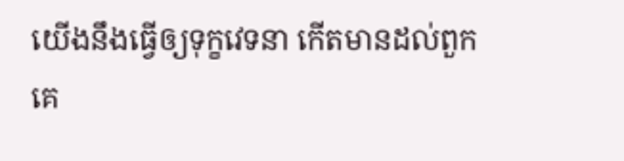យើងនឹងធ្វើឲ្យទុក្ខវេទនា កើតមានដល់ពួកគេ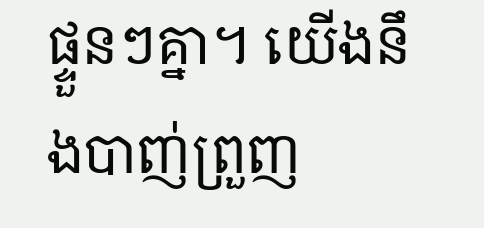ផ្ទួនៗគ្នា។ យើងនឹងបាញ់ព្រួញ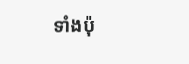ទាំងប៉ុ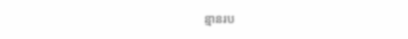ន្មានរប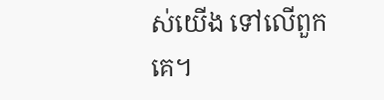ស់យើង ទៅលើពួកគេ។